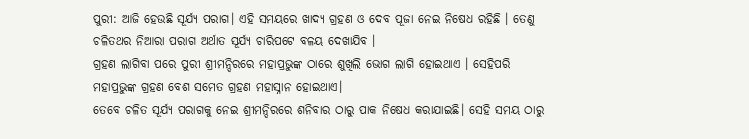ପୁରୀ: ଆଜି ହେଉଛି ସୂର୍ଯ୍ୟ ପରାଗ। ଏହି ସମୟରେ ଖାଦ୍ୟ ଗ୍ରହଣ ଓ ଦେବ ପୂଜା ନେଇ ନିଷେଧ ରହିଛି । ତେଣୁ ଚଳିତଥର ନିଆରା ପରାଗ ଅର୍ଥାତ ସୂର୍ଯ୍ୟ ଚାରିପଟେ ବଳୟ ଦେଖାଯିବ ।
ଗ୍ରହଣ ଲାଗିବା ପରେ ପୁରୀ ଶ୍ରୀମନ୍ଦିରରେ ମହାପ୍ରଭୁଙ୍କ ଠାରେ ଶୁଖିଲି ଭୋଗ ଲାଗି ହୋଇଥାଏ । ସେହିପରି ମହାପ୍ରଭୁଙ୍କ ଗ୍ରହଣ ବେଶ ସମେତ ଗ୍ରହଣ ମହାସ୍ନାନ ହୋଇଥାଏ।
ତେବେ ଚଳିତ ସୂର୍ଯ୍ୟ ପରାଗକୁ ନେଇ ଶ୍ରୀମନ୍ଦିରରେ ଶନିବାର ଠାରୁ ପାକ ନିଷେଧ କରାଯାଇଛି। ସେହି ସମୟ ଠାରୁ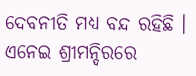ଦେବନୀତି ମଧ୍ୟ ବନ୍ଦ ରହିଛି । ଏନେଇ ଶ୍ରୀମନ୍ଦିରରେ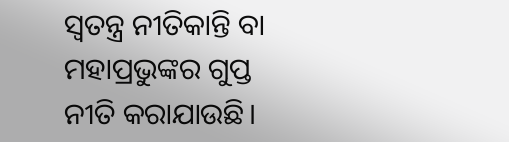ସ୍ୱତନ୍ତ୍ର ନୀତିକାନ୍ତି ବା ମହାପ୍ରଭୁଙ୍କର ଗୁପ୍ତ ନୀତି କରାଯାଉଛି।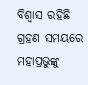ବିଶ୍ୱାସ ରହିଛି ଗ୍ରହଣ ସମୟରେ ମହାପ୍ରଭୁଙ୍କୁ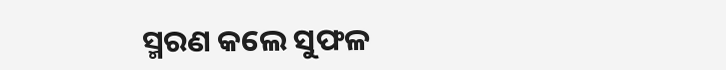ସ୍ମରଣ କଲେ ସୁଫଳ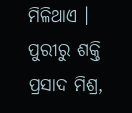ମିଳିଥାଏ ।
ପୁରୀରୁ ଶକ୍ତି ପ୍ରସାଦ ମିଶ୍ର,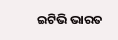ଇଟିଭି ଭାରତ